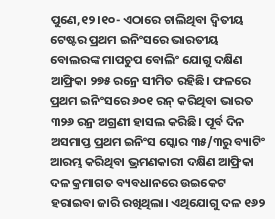ପୁଣେ,୧୨।୧୦- ଏଠାରେ ଚାଲିଥିବା ଦ୍ୱିତୀୟ ଟେଷ୍ଟର ପ୍ରଥମ ଇନିଂସରେ ଭାରତୀୟ ବୋଲରଙ୍କ ମାପଚୁପ ବୋଲିଂ ଯୋଗୁ ଦକ୍ଷିଣ ଆଫ୍ରିକା ୨୭୫ ରନ୍ରେ ସୀମିତ ରହିଛି। ଫଳରେ ପ୍ରଥମ ଇନିଂସରେ ୬୦୧ ରନ୍ କରିଥିବା ଭାରତ ୩୨୬ ରନ୍ର ଅଗ୍ରଣୀ ହାସଲ କରିଛି। ପୂର୍ବ ଦିନ ଅସମାପ୍ତ ପ୍ରଥମ ଇନିଂସ ସ୍କୋର ୩୫/୩ରୁ ବ୍ୟାଟିଂ ଆରମ୍ଭ କରିଥିବା ଭ୍ରମଣକାରୀ ଦକ୍ଷିଣ ଆଫ୍ରିକା ଦଳ କ୍ରମାଗତ ବ୍ୟବଧାନରେ ଉଇକେଟ ହରାଇବା ଜାରି ରଖିଥିଲା। ଏଥିଯୋଗୁ ଦଳ ୧୬୨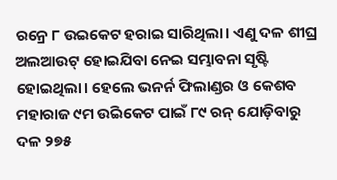ରନ୍ରେ ୮ ଉଇକେଟ ହରାଇ ସାରିଥିଲା। ଏଣୁ ଦଳ ଶୀଘ୍ର ଅଲଆଉଟ୍ ହୋଇଯିବା ନେଇ ସମ୍ଭାବନା ସୃଷ୍ଟି ହୋଇଥିଲା। ହେଲେ ଭନର୍ନ ଫିଲାଣ୍ଡର ଓ କେଶବ ମହାରାଜ ୯ମ ଉିଇକେଟ ପାଇଁ ୮୯ ରନ୍ ଯୋଡ଼ିବାରୁ ଦଳ ୨୭୫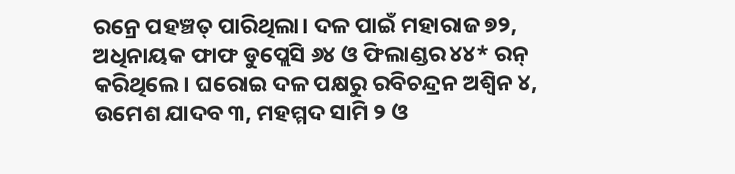ରନ୍ରେ ପହଞ୍ଚତ୍ ପାରିଥିଲା। ଦଳ ପାଇଁ ମହାରାଜ ୭୨, ଅଧିନାୟକ ଫାଫ ଡୁପ୍ଲେସି ୬୪ ଓ ଫିଲାଣ୍ଡର ୪୪* ରନ୍ କରିଥିଲେ। ଘରୋଇ ଦଳ ପକ୍ଷରୁ ରବିଚନ୍ଦ୍ରନ ଅଶ୍ୱିନ ୪, ଉମେଶ ଯାଦବ ୩, ମହମ୍ମଦ ସାମି ୨ ଓ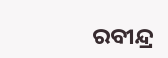ରବୀନ୍ଦ୍ର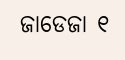ଜାଡେଜା ୧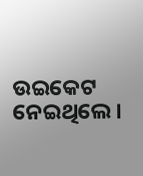ଉଇକେଟ ନେଇଥିଲେ।